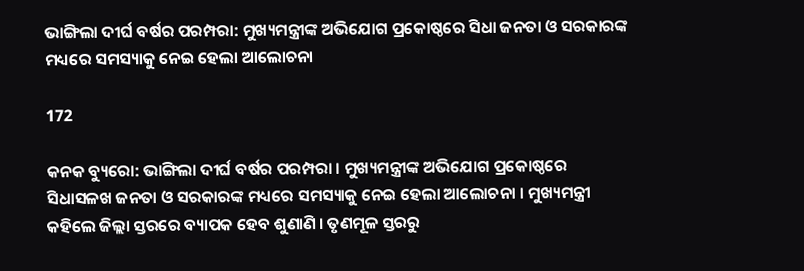ଭାଙ୍ଗିଲା ଦୀର୍ଘ ବର୍ଷର ପରମ୍ପରା: ମୁଖ୍ୟମନ୍ତ୍ରୀଙ୍କ ଅଭିଯୋଗ ପ୍ରକୋଷ୍ଠରେ ସିଧା ଜନତା ଓ ସରକାରଙ୍କ ମଧ୍ୟରେ ସମସ୍ୟାକୁ ନେଇ ହେଲା ଆଲୋଚନା

172

କନକ ବ୍ୟୁରୋ: ଭାଙ୍ଗିଲା ଦୀର୍ଘ ବର୍ଷର ପରମ୍ପରା । ମୁଖ୍ୟମନ୍ତ୍ରୀଙ୍କ ଅଭିଯୋଗ ପ୍ରକୋଷ୍ଠରେ ସିଧାସଳଖ ଜନତା ଓ ସରକାରଙ୍କ ମଧ୍ୟରେ ସମସ୍ୟାକୁ ନେଇ ହେଲା ଆଲୋଚନା । ମୁଖ୍ୟମନ୍ତ୍ରୀ କହିଲେ ଜିଲ୍ଲା ସ୍ତରରେ ବ୍ୟାପକ ହେବ ଶୁଣାଣି । ତୃଣମୂଳ ସ୍ତରରୁ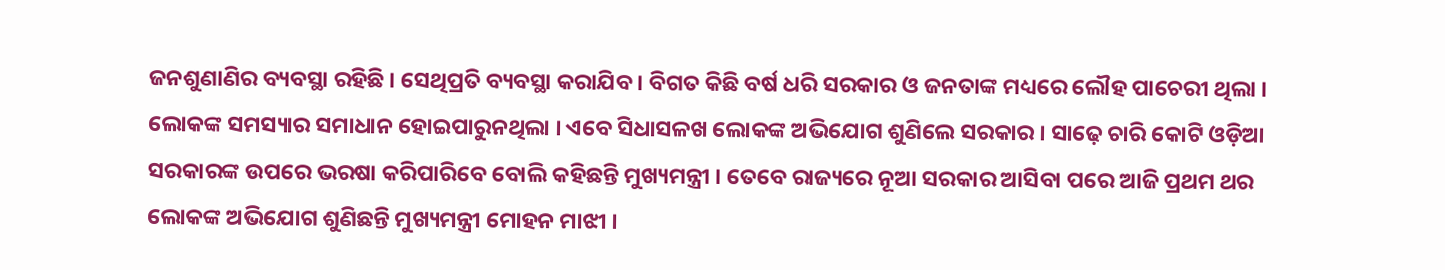ଜନଶୁଣାଣିର ବ୍ୟବସ୍ଥା ରହିଛି । ସେଥିପ୍ରତି ବ୍ୟବସ୍ଥା କରାଯିବ । ବିଗତ କିଛି ବର୍ଷ ଧରି ସରକାର ଓ ଜନତାଙ୍କ ମଧ୍ୟରେ ଲୌହ ପାଚେରୀ ଥିଲା । ଲୋକଙ୍କ ସମସ୍ୟାର ସମାଧାନ ହୋଇପାରୁନଥିଲା । ଏବେ ସିଧାସଳଖ ଲୋକଙ୍କ ଅଭିଯୋଗ ଶୁଣିଲେ ସରକାର । ସାଢ଼େ ଚାରି କୋଟି ଓଡ଼ିଆ ସରକାରଙ୍କ ଉପରେ ଭରଷା କରିପାରିବେ ବୋଲି କହିଛନ୍ତି ମୁଖ୍ୟମନ୍ତ୍ରୀ । ତେବେ ରାଜ୍ୟରେ ନୂଆ ସରକାର ଆସିବା ପରେ ଆଜି ପ୍ରଥମ ଥର ଲୋକଙ୍କ ଅଭିଯୋଗ ଶୁଣିଛନ୍ତି ମୁଖ୍ୟମନ୍ତ୍ରୀ ମୋହନ ମାଝୀ ।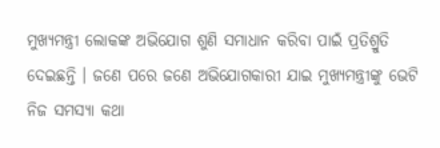ମୁଖ୍ୟମନ୍ତ୍ରୀ ଲୋକଙ୍କ ଅଭିଯୋଗ ଶୁଣି ସମାଧାନ କରିବା ପାଇଁ ପ୍ରତିଶ୍ରୁତି ଦେଇଛନ୍ତି । ଜଣେ ପରେ ଜଣେ ଅଭିଯୋଗକାରୀ ଯାଇ ମୁଖ୍ୟମନ୍ତ୍ରୀଙ୍କୁ ଭେଟି ନିଜ ସମସ୍ୟା କଥା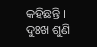କହିଛନ୍ତି । ଦୁଃଖ ଶୁଣି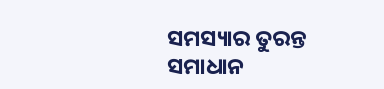ସମସ୍ୟାର ତୁରନ୍ତ ସମାଧାନ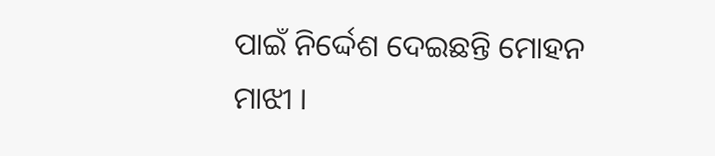ପାଇଁ ନିର୍ଦ୍ଦେଶ ଦେଇଛନ୍ତି ମୋହନ ମାଝୀ ।